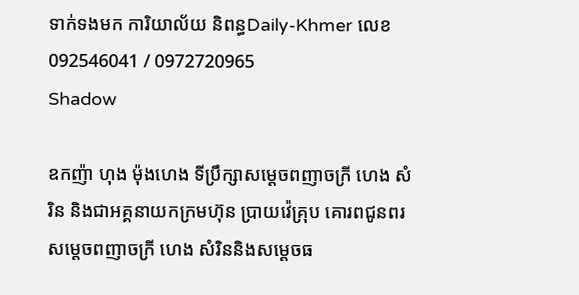ទាក់ទងមក ការិយាល័យ និពន្ធDaily-Khmer លេខ 092546041 / 0972720965
Shadow

ឧកញ៉ា ហុង ម៉ុងហេង ទីប្រឹក្សាសម្តេចពញាចក្រី ហេង សំរិន និងជាអគ្គនាយកក្រមហ៊ុន ប្រាយវ៉េគ្រុប គោរពជូនពរ សម្តេចពញាចក្រី ហេង សំរិននិងសម្តេចធ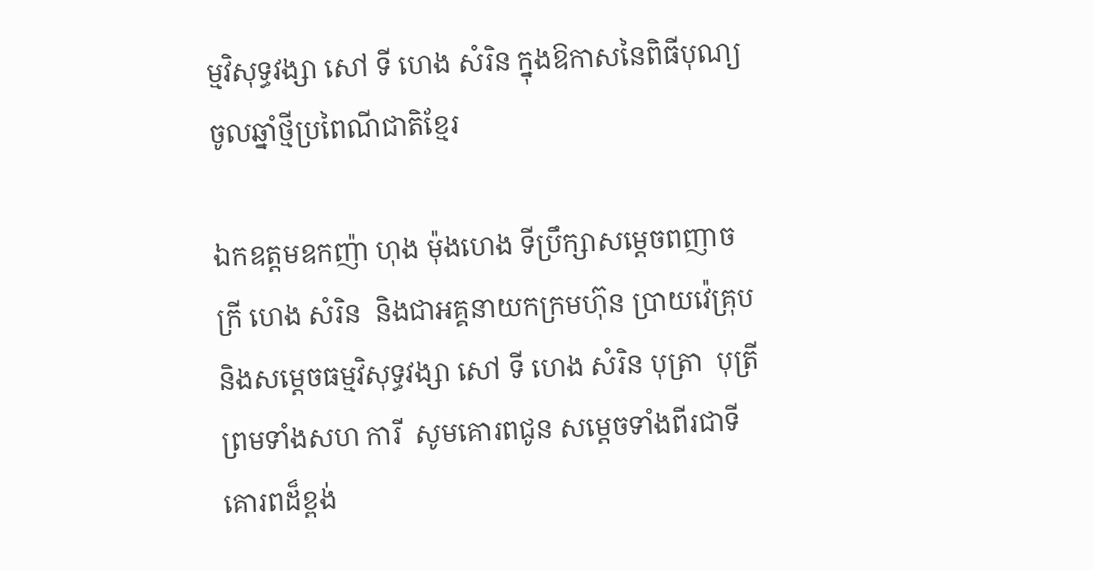ម្មវិសុទ្ធវង្សា សៅ ទី ហេង សំរិន ក្នុងឱកាសនៃពិធីបុណ្យចូលឆ្នាំថ្មីប្រពៃណីជាតិខ្មែរ

ឯកឧត្តមឧកញ៉ា ហុង ម៉ុងហេង ទីប្រឹក្សាសម្តេចពញាចក្រី ហេង សំរិន  និងជាអគ្គនាយកក្រមហ៊ុន ប្រាយវ៉េគ្រុប និងសម្តេចធម្មវិសុទ្ធវង្សា សៅ ទី ហេង សំរិន បុត្រា  បុត្រី  ព្រមទាំងសហ ការី  សូមគោរពជូន សម្តេចទាំងពីរជាទីគោរពដ៏ខ្ពង់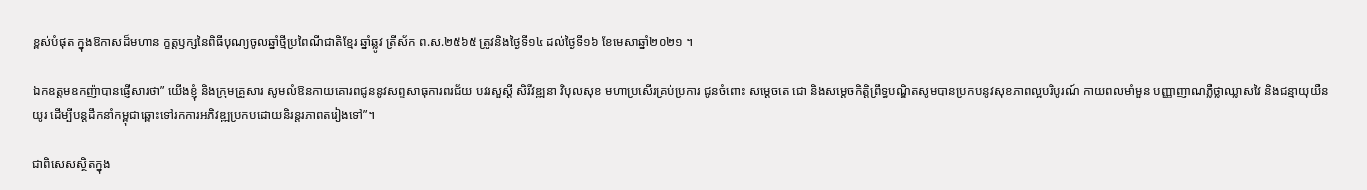ខ្ពស់បំផុត ក្នុងឱកាសដ៏មហាន ក្ខត្ដឫក្សនៃពិធីបុណ្យចូលឆ្នាំថ្មីប្រពៃណីជាតិខ្មែរ ឆ្នាំឆ្លូវ ត្រីស័ក ព.ស.២៥៦៥ ត្រូវនិងថ្ងៃទី១៤ ដល់ថ្ងៃទី១៦ ខែមេសាឆ្នាំ២០២១ ។

ឯកឧត្តមឧកញ៉ាបានផ្ញើសារថា” យើងខ្ញុំ និងក្រុមគ្រួសារ សូមលំឱនកាយគោរពជូននូវសព្ទសាធុការពរជ័យ បវរសួស្ដី សិរីវឌ្ឍនា វិបុលសុខ មហាប្រសើរគ្រប់ប្រការ ជូនចំពោះ សម្ដេចតេ ជោ និងសម្តេចកិត្តិព្រឹទ្ធបណ្ឌិតសូមបានប្រកបនូវសុខភាពល្អបរិបូរណ៍ កាយពលមាំមួន បញ្ញាញាណភ្លឺថ្លាឈ្លាសវៃ និងជន្មាយុយឺនយូរ ដើម្បីបន្តដឹកនាំកម្ពុជាឆ្ពោះទៅរកការអភិវឌ្ឍប្រកបដោយនិរន្តរភាពតរៀងទៅ”។

ជាពិសេសស្ថិតក្នុង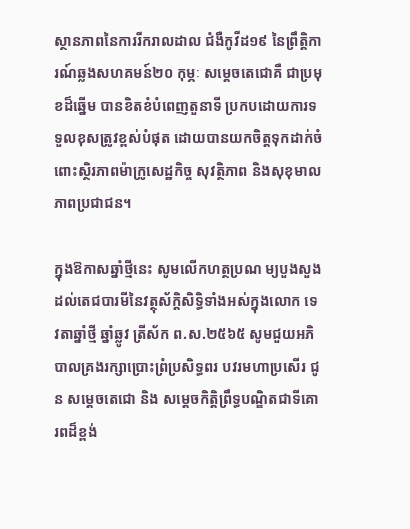ស្ថានភាពនៃការរីករាលដាល ជំងឺកូវីដ១៩ នៃព្រឹត្តិការណ៍ឆ្លងសហគមន៍២០ កុម្ភៈ សម្តេចតេជោគឺ ជាប្រមុខដ៏ឆ្នើម បានខិតខំបំពេញតួនាទី ប្រកបដោយការទទួលខុសត្រូវខ្ពស់បំផុត ដោយបានយកចិត្តទុកដាក់ចំពោះស្ថិរភាពម៉ាក្រូសេដ្ឋកិច្ច សុវត្ថិភាព និងសុខុមាលភាពប្រជាជន។

ក្នុងឱកាសឆ្នាំថ្មីនេះ សូមលើកហត្ថប្រណ ម្យបួងសួងដល់តេជបារមីនៃវត្ថុស័ក្ដិសិទ្ធិទាំងអស់ក្នុងលោក ទេវតាឆ្នាំថ្មី ឆ្នាំឆ្លូវ ត្រីស័ក ព.ស.២៥៦៥ សូមជួយអភិបាលគ្រងរក្សាប្រោះព្រំប្រសិទ្ធពរ បវរមហាប្រសើរ ជូន សម្ដេចតេជោ និង សម្តេចកិត្តិព្រឹទ្ធបណ្ឌិតជាទីគោរពដ៏ខ្ពង់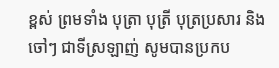ខ្ពស់ ព្រមទាំង បុត្រា បុត្រី បុត្រប្រសារ និង ចៅៗ ជាទីស្រឡាញ់ សូមបានប្រកប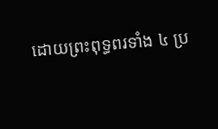ដោយព្រះពុទ្ធពរទាំង ៤ ប្រ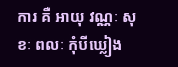ការ គឺ អាយុ វណ្ណៈ សុខៈ ពលៈ កុំបីឃ្លៀង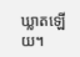ឃ្លាតឡើយ។